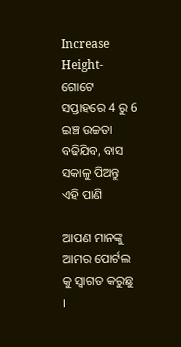Increase Height- ଗୋଟେ ସପ୍ତାହରେ 4 ରୁ 6 ଇଞ୍ଚ ଉଚ୍ଚତା ବଢିଯିବ, ବାସ ସକାଳୁ ପିଅନ୍ତୁ ଏହି ପାଣି

ଆପଣ ମାନଙ୍କୁ ଆମର ପୋର୍ଟଲ କୁ ସ୍ୱାଗତ କରୁଛୁ ।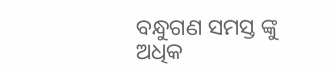ବନ୍ଧୁଗଣ ସମସ୍ତ ଙ୍କୁ ଅଧିକ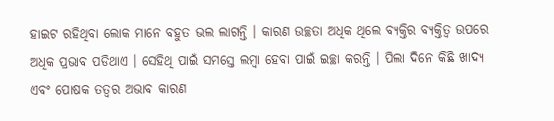ହାଇଟ ରହିଥିବା ଲୋକ ମାନେ ବହୁତ ଭଲ ଲାଗନ୍ତି । କାରଣ ଉଚ୍ଛତା ଅଧିକ ଥିଲେ ବ୍ୟକ୍ତିର ବ୍ୟକ୍ତିତ୍ୱ ଉପରେ ଅଧିକ ପ୍ରଭାବ ପଡିଥାଏ । ସେହିଥି ପାଇଁ ସମସ୍ତେ ଲମ୍ବା ହେବା ପାଇଁ ଇଚ୍ଛା କରନ୍ତି । ପିଲା ଦିନେ କିଛି ଖାଦ୍ୟ ଏବଂ ପୋଷକ ତତ୍ୱର ଅଭାବ କାରଣ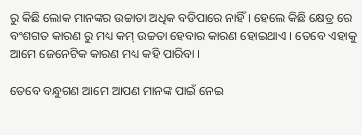ରୁ କିଛି ଲୋକ ମାନଙ୍କର ଉଚ୍ଚାତା ଅଧିକ ବଡିପାରେ ନାହିଁ । ହେଲେ କିଛି କ୍ଷେତ୍ର ରେ ବଂଶଗତ କାରଣ ରୁ ମଧ୍ୟ କମ୍ ଉଚ୍ଚତା ହେବାର କାରଣ ହୋଇଥାଏ । ତେବେ ଏହାକୁ ଆମେ ଜେନେଟିକ କାରଣ ମଧ୍ୟ କହି ପାରିବା ।

ତେବେ ବନ୍ଧୁଗଣ ଆମେ ଆପଣ ମାନଙ୍କ ପାଇଁ ନେଇ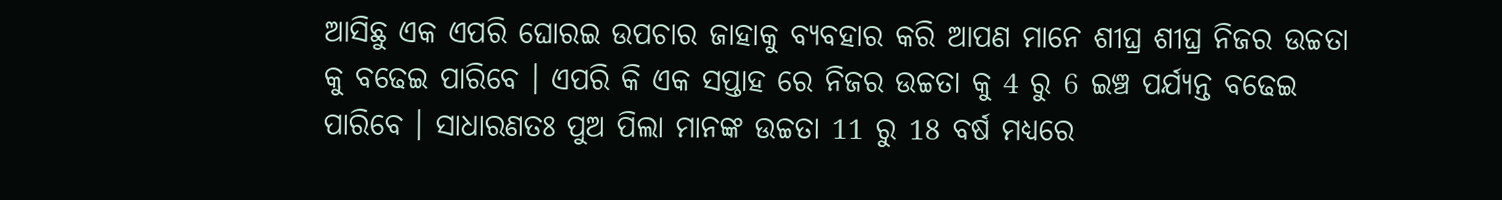ଆସିଛୁ ଏକ ଏପରି ଘୋରଇ ଉପଚାର ଜାହାକୁ ବ୍ୟବହାର କରି ଆପଣ ମାନେ ଶୀଘ୍ର ଶୀଘ୍ର ନିଜର ଉଚ୍ଚତା କୁ ବଢେଇ ପାରିବେ । ଏପରି କି ଏକ ସପ୍ତାହ ରେ ନିଜର ଉଚ୍ଚତା କୁ 4 ରୁ 6 ଇଞ୍ଚ ପର୍ଯ୍ୟନ୍ତ ବଢେଇ ପାରିବେ । ସାଧାରଣତଃ ପୁଅ ପିଲା ମାନଙ୍କ ଉଚ୍ଚତା 11 ରୁ 18 ବର୍ଷ ମଧ୍ୟରେ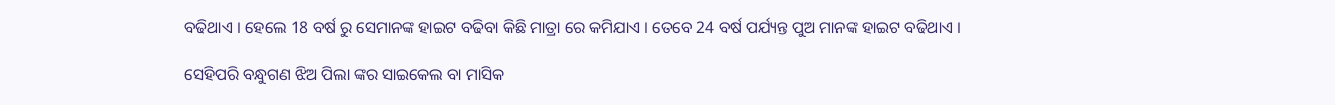ବଢିଥାଏ । ହେଲେ 18 ବର୍ଷ ରୁ ସେମାନଙ୍କ ହାଇଟ ବଢିବା କିଛି ମାତ୍ରା ରେ କମିଯାଏ । ତେବେ 24 ବର୍ଷ ପର୍ଯ୍ୟନ୍ତ ପୁଅ ମାନଙ୍କ ହାଇଟ ବଢିଥାଏ ।

ସେହିପରି ବନ୍ଧୁଗଣ ଝିଅ ପିଲା ଙ୍କର ସାଇକେଲ ବା ମାସିକ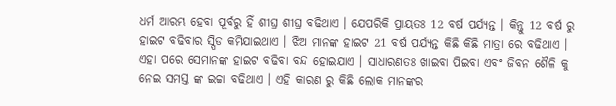ଧର୍ମ ଆରମ୍ଭ ହେବା ପୂର୍ବରୁ ହିଁ ଶୀଘ୍ର ଶୀଘ୍ର ବଢିଥାଏ । ଯେପରିକି ପ୍ରାୟତଃ 12 ବର୍ଷ ପର୍ଯ୍ୟନ୍ତ । କିନ୍ତୁ 12 ବର୍ଷ ରୁ ହାଇଟ ବଢିବାର ସ୍ପିଡ କମିଯାଇଥାଏ । ଝିଅ ମାନଙ୍କ ହାଇଟ 21 ବର୍ଷ ପର୍ଯ୍ୟନ୍ତ କିଛି କିଛି ମାତ୍ରା ରେ ବଢିଥାଏ । ଏହା ପରେ ସେମାନଙ୍କ ହାଇଟ ବଢିବା ବନ୍ଦ ହୋଇଯାଏ । ସାଧାରଣତଃ ଖାଇବା ପିଇବା ଏବଂ ଜିବନ ଶୈଳି କୁ ନେଇ ସମସ୍ତ ଙ୍କ ଇଚ୍ଚା ବଢିଥାଏ । ଏହି କାରଣ ରୁ କିଛି ଲୋକ ମାନଙ୍କର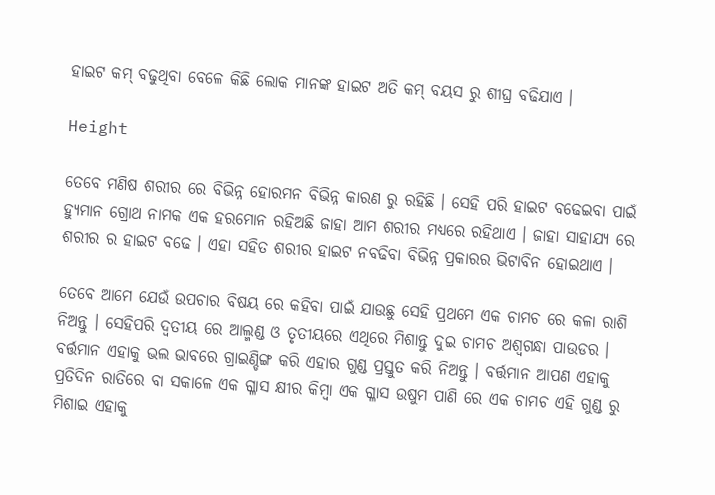ହାଇଟ କମ୍ ବଢୁଥିବା ବେଳେ କିଛି ଲୋକ ମାନଙ୍କ ହାଇଟ ଅତି କମ୍ ବୟସ ରୁ ଶୀଘ୍ର ବଢିଯାଏ ।

Height

ତେବେ ମଣିଷ ଶରୀର ରେ ବିଭିନ୍ନ ହୋରମନ ବିଭିନ୍ନ କାରଣ ରୁ ରହିଛି । ସେହି ପରି ହାଇଟ ବଢେଇବା ପାଇଁ ହ୍ୟୁମାନ ଗ୍ରୋଥ ନାମକ ଏକ ହରମୋନ ରହିଅଛି ଜାହା ଆମ ଶରୀର ମଧ୍ୟରେ ରହିଥାଏ । ଜାହା ସାହାଯ୍ୟ ରେ ଶରୀର ର ହାଇଟ ବଢେ । ଏହା ସହିତ ଶରୀର ହାଇଟ ନବଢିବା ବିଭିନ୍ନ ପ୍ରକାରର ଭିଟାବିନ ହୋଇଥାଏ ।

ତେବେ ଆମେ ଯେଉଁ ଉପଚାର ବିଷୟ ରେ କହିବା ପାଇଁ ଯାଉଛୁ ସେହି ପ୍ରଥମେ ଏକ ଚାମଚ ରେ କଳା ରାଶି ନିଅନ୍ତୁ । ସେହିପରି ଦ୍ୱତୀୟ ରେ ଆଲ୍ମଣ୍ଡ ଓ ତୃତୀୟରେ ଏଥିରେ ମିଶାନ୍ତୁ ଦୁଇ ଚାମଚ ଅଶ୍ଵଗନ୍ଧା ପାଉଡର । ବର୍ତ୍ତମାନ ଏହାକୁ ଭଲ ଭାବରେ ଗ୍ରାଇଣ୍ଡିଙ୍ଗ କରି ଏହାର ଗୁଣ୍ଡ ପ୍ରସ୍ତୁତ କରି ନିଅନ୍ତୁ । ବର୍ତ୍ତମାନ ଆପଣ ଏହାକୁ ପ୍ରତିଦିନ ରାତିରେ ବା ସକାଳେ ଏକ ଗ୍ଳାସ କ୍ଷୀର କିମ୍ବା ଏକ ଗ୍ଳାସ ଉଷୁମ ପାଣି ରେ ଏକ ଚାମଚ ଏହି ଗୁଣ୍ଡ ରୁ ମିଶାଇ ଏହାକୁ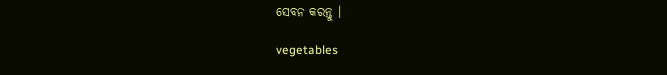ସେବନ କରନ୍ତୁ ।

vegetables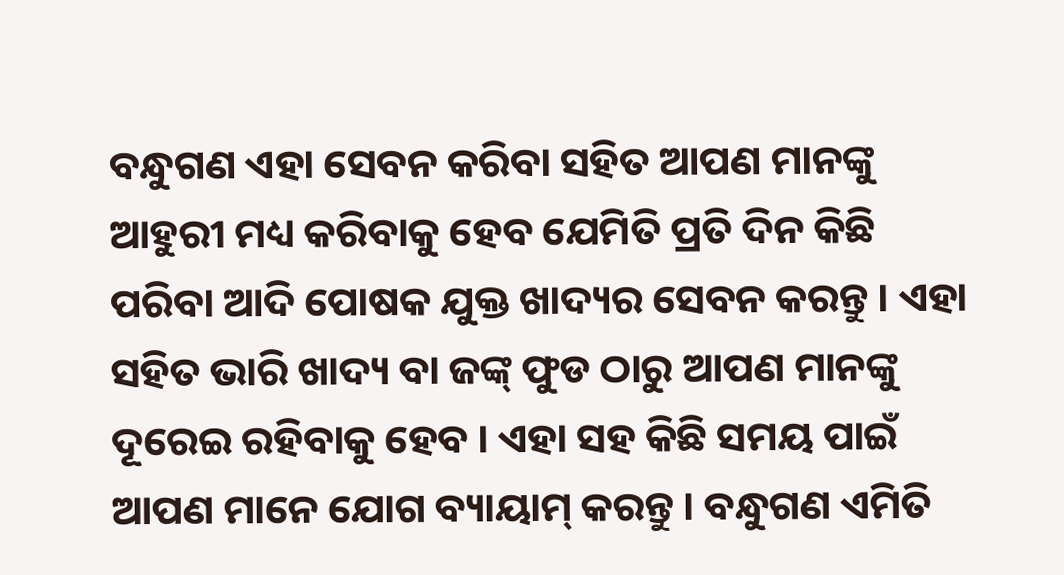ବନ୍ଧୁଗଣ ଏହା ସେବନ କରିବା ସହିତ ଆପଣ ମାନଙ୍କୁ ଆହୁରୀ ମଧ୍ୟ କରିବାକୁ ହେବ ଯେମିତି ପ୍ରତି ଦିନ କିଛି ପରିବା ଆଦି ପୋଷକ ଯୁକ୍ତ ଖାଦ୍ୟର ସେବନ କରନ୍ତୁ । ଏହା ସହିତ ଭାରି ଖାଦ୍ୟ ବା ଜଙ୍କ୍ ଫୁଡ ଠାରୁ ଆପଣ ମାନଙ୍କୁ ଦୂରେଇ ରହିବାକୁ ହେବ । ଏହା ସହ କିଛି ସମୟ ପାଇଁ ଆପଣ ମାନେ ଯୋଗ ବ୍ୟାୟାମ୍ କରନ୍ତୁ । ବନ୍ଧୁଗଣ ଏମିତି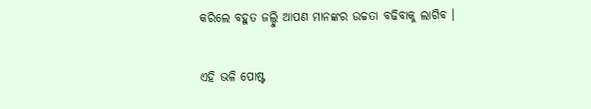କରିଲେ ବହୁତ ଜଲ୍ଦୁି ଆପଣ ମାନଙ୍କର ଉଚ୍ଚତା ବଢିବାକୁ ଲାଗିବ ।

ଏହି ଭଳି ପୋଷ୍ଟ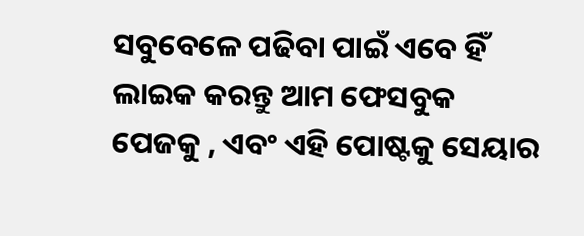ସବୁବେଳେ ପଢିବା ପାଇଁ ଏବେ ହିଁ ଲାଇକ କରନ୍ତୁ ଆମ ଫେସବୁକ ପେଜକୁ , ଏବଂ ଏହି ପୋଷ୍ଟକୁ ସେୟାର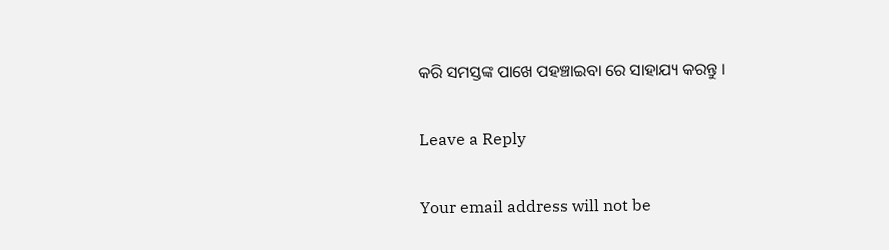କରି ସମସ୍ତଙ୍କ ପାଖେ ପହଞ୍ଚାଇବା ରେ ସାହାଯ୍ୟ କରନ୍ତୁ ।

Leave a Reply

Your email address will not be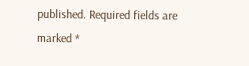published. Required fields are marked *